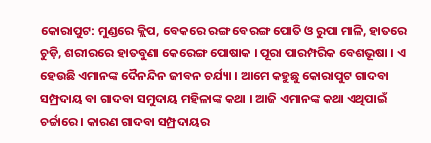କୋରାପୁଟ: ମୁଣ୍ଡରେ କ୍ଲିପ, ବେକରେ ରଙ୍ଗ ବେରଙ୍ଗ ପୋତି ଓ ରୁପା ମାଳି, ହାତରେ ଚୁଡ଼ି, ଶରୀରରେ ହାତବୁଣା କେରେଙ୍ଗ ପୋଷାକ । ପୂରା ପାରମ୍ପରିକ ବେଶଭୂଷା । ଏ ହେଉଛି ଏମାନଙ୍କ ଦୈନନ୍ଦିନ ଜୀବନ ଚର୍ଯ୍ୟା । ଆମେ କହୁଛୁ କୋରାପୁଟ ଗାଦବା ସମ୍ପ୍ରଦାୟ ବା ଗାଦବା ସମୁଦାୟ ମହିଳାଙ୍କ କଥା । ଆଜି ଏମାନଙ୍କ କଥା ଏଥିପାଇଁ ଚର୍ଚ୍ଚାରେ । କାରଣ ଗାଦବା ସମ୍ପ୍ରଦାୟର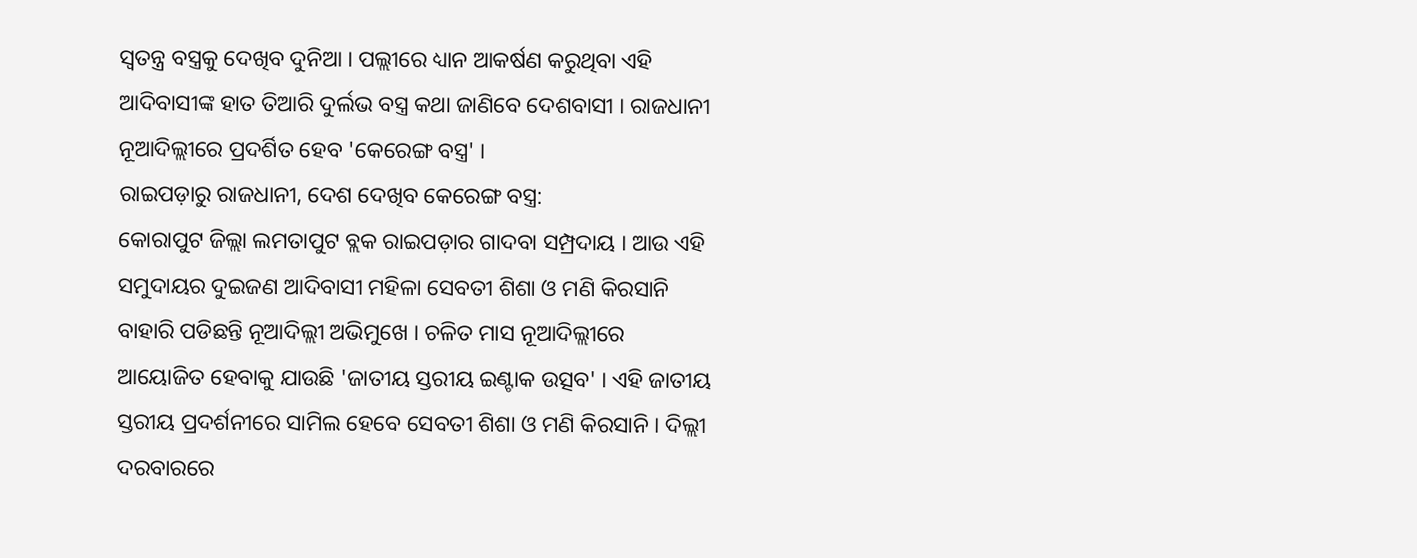ସ୍ବତନ୍ତ୍ର ବସ୍ତ୍ରକୁ ଦେଖିବ ଦୁନିଆ । ପଲ୍ଲୀରେ ଧ୍ୟାନ ଆକର୍ଷଣ କରୁଥିବା ଏହି ଆଦିବାସୀଙ୍କ ହାତ ତିଆରି ଦୁର୍ଲଭ ବସ୍ତ୍ର କଥା ଜାଣିବେ ଦେଶବାସୀ । ରାଜଧାନୀ ନୂଆଦିଲ୍ଲୀରେ ପ୍ରଦର୍ଶିତ ହେବ 'କେରେଙ୍ଗ ବସ୍ତ୍ର' ।
ରାଇପଡ଼ାରୁ ରାଜଧାନୀ, ଦେଶ ଦେଖିବ କେରେଙ୍ଗ ବସ୍ତ୍ର:
କୋରାପୁଟ ଜିଲ୍ଲା ଲମତାପୁଟ ବ୍ଲକ ରାଇପଡ଼ାର ଗାଦବା ସମ୍ପ୍ରଦାୟ । ଆଉ ଏହି ସମୁଦାୟର ଦୁଇଜଣ ଆଦିବାସୀ ମହିଳା ସେବତୀ ଶିଶା ଓ ମଣି କିରସାନି ବାହାରି ପଡିଛନ୍ତି ନୂଆଦିଲ୍ଲୀ ଅଭିମୁଖେ । ଚଳିତ ମାସ ନୂଆଦିଲ୍ଲୀରେ ଆୟୋଜିତ ହେବାକୁ ଯାଉଛି 'ଜାତୀୟ ସ୍ତରୀୟ ଇଣ୍ଟାକ ଉତ୍ସବ' । ଏହି ଜାତୀୟ ସ୍ତରୀୟ ପ୍ରଦର୍ଶନୀରେ ସାମିଲ ହେବେ ସେବତୀ ଶିଶା ଓ ମଣି କିରସାନି । ଦିଲ୍ଲୀ ଦରବାରରେ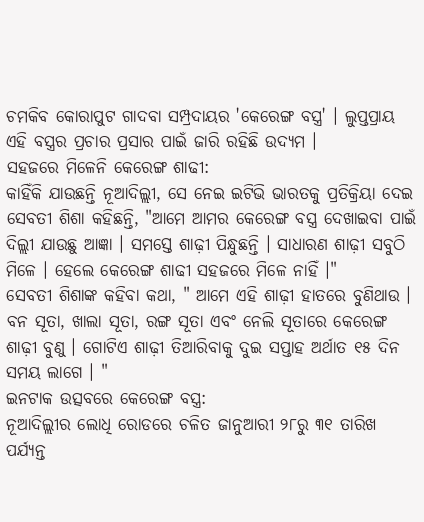ଚମକିବ କୋରାପୁଟ ଗାଦବା ସମ୍ପ୍ରଦାୟର 'କେରେଙ୍ଗ ବସ୍ତ୍ର' । ଲୁପ୍ତପ୍ରାୟ ଏହି ବସ୍ତ୍ରର ପ୍ରଚାର ପ୍ରସାର ପାଇଁ ଜାରି ରହିଛି ଉଦ୍ୟମ ।
ସହଜରେ ମିଳେନି କେରେଙ୍ଗ ଶାଢୀ:
କାହିଁକି ଯାଉଛନ୍ତି ନୂଆଦିଲ୍ଲୀ, ସେ ନେଇ ଇଟିଭି ଭାରତକୁ ପ୍ରତିକ୍ରିୟା ଦେଇ ସେବତୀ ଶିଶା କହିଛନ୍ତି, "ଆମେ ଆମର କେରେଙ୍ଗ ବସ୍ତ୍ର ଦେଖାଇବା ପାଇଁ ଦିଲ୍ଲୀ ଯାଉଛୁ ଆଜ୍ଞା । ସମସ୍ତେ ଶାଢ଼ୀ ପିନ୍ଧୁଛନ୍ତି । ସାଧାରଣ ଶାଢ଼ୀ ସବୁଠି ମିଳେ । ହେଲେ କେରେଙ୍ଗ ଶାଢୀ ସହଜରେ ମିଳେ ନାହିଁ ।"
ସେବତୀ ଶିଶାଙ୍କ କହିବା କଥା, " ଆମେ ଏହି ଶାଢ଼ୀ ହାତରେ ବୁଣିଥାଉ । ବନ ସୂତା, ଖାଲା ସୂତା, ରଙ୍ଗ ସୂତା ଏବଂ ନେଲି ସୂତାରେ କେରେଙ୍ଗ ଶାଢ଼ୀ ବୁଣୁ । ଗୋଟିଏ ଶାଢ଼ୀ ତିଆରିବାକୁ ଦୁଇ ସପ୍ତାହ ଅର୍ଥାତ ୧୫ ଦିନ ସମୟ ଲାଗେ । "
ଇନଟାକ ଉତ୍ସବରେ କେରେଙ୍ଗ ବସ୍ତ୍ର:
ନୂଆଦିଲ୍ଲୀର ଲୋଧି ରୋଡରେ ଚଳିତ ଜାନୁଆରୀ ୨୮ରୁ ୩୧ ତାରିଖ ପର୍ଯ୍ୟନ୍ତ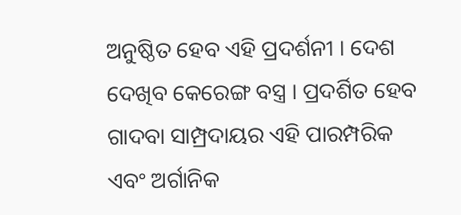ଅନୁଷ୍ଠିତ ହେବ ଏହି ପ୍ରଦର୍ଶନୀ । ଦେଶ ଦେଖିବ କେରେଙ୍ଗ ବସ୍ତ୍ର । ପ୍ରଦର୍ଶିତ ହେବ ଗାଦବା ସାମ୍ପ୍ରଦାୟର ଏହି ପାରମ୍ପରିକ ଏବଂ ଅର୍ଗାନିକ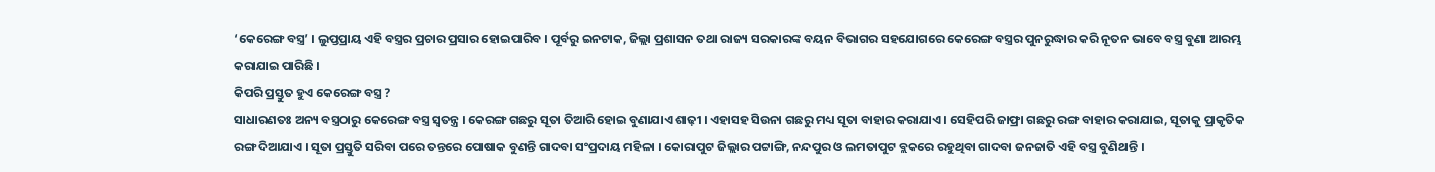‘କେରେଙ୍ଗ ବସ୍ତ୍ର’ । ଲୁପ୍ତପ୍ରାୟ ଏହି ବସ୍ତ୍ରର ପ୍ରଚାର ପ୍ରସାର ହୋଇପାରିବ । ପୂର୍ବରୁ ଇନଟାକ, ଜିଲ୍ଲା ପ୍ରଶାସନ ତଥା ରାଜ୍ୟ ସରକାରଙ୍କ ବୟନ ବିଭାଗର ସହଯୋଗରେ କେରେଙ୍ଗ ବସ୍ତ୍ରର ପୁନରୁଦ୍ଧାର କରି ନୂତନ ଭାବେ ବସ୍ତ୍ର ବୁଣା ଆରମ୍ଭ କରାଯାଇ ପାରିଛି ।
କିପରି ପ୍ରସ୍ତୁତ ହୁଏ କେରେଙ୍ଗ ବସ୍ତ୍ର ?
ସାଧାରଣତଃ ଅନ୍ୟ ବସ୍ତ୍ରଠାରୁ କେରେଙ୍ଗ ବସ୍ତ୍ର ସ୍ବତନ୍ତ୍ର । କେରଙ୍ଗ ଗଛରୁ ସୂତା ତିଆରି ହୋଇ ବୁଣାଯାଏ ଶାଢ଼ୀ । ଏହାସହ ସିଉନା ଗଛରୁ ମଧ୍ୟ ସୂତା ବାହାର କରାଯାଏ । ସେହିପରି ଜାଫ୍ରା ଗଛରୁ ରଙ୍ଗ ବାହାର କରାଯାଇ, ସୂତାକୁ ପ୍ରାକୃତିକ ରଙ୍ଗ ଦିଆଯାଏ । ସୂତା ପ୍ରସ୍ତୁତି ସରିବା ପରେ ତନ୍ତରେ ପୋଷାକ ବୁଣନ୍ତି ଗାଦବା ସଂପ୍ରଦାୟ ମହିଳା । କୋରାପୁଟ ଜିଲ୍ଲାର ପଟ୍ଟାଙ୍ଗି, ନନ୍ଦପୁର ଓ ଲମତାପୁଟ ବ୍ଲକରେ ରହୁଥିବା ଗାଦବା ଜନଜାତି ଏହି ବସ୍ତ୍ର ବୁଣିଥାନ୍ତି ।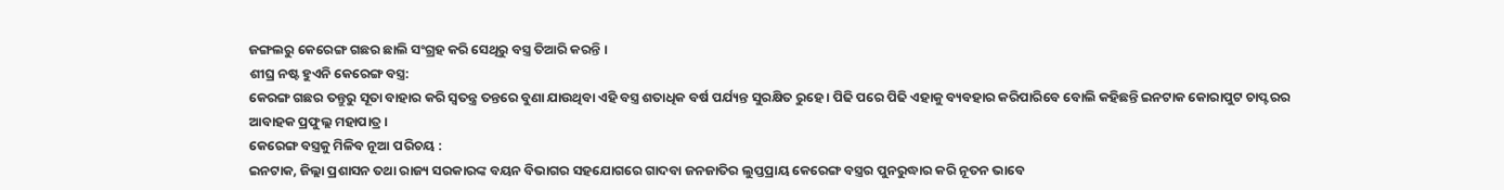ଜଙ୍ଗଲରୁ କେରେଙ୍ଗ ଗଛର ଛାଲି ସଂଗ୍ରହ କରି ସେଥିରୁ ବସ୍ତ୍ର ତିଆରି କରନ୍ତି ।
ଶୀଘ୍ର ନଷ୍ଟ ହୁଏନି କେରେଙ୍ଗ ବସ୍ତ୍ର:
କେରଙ୍ଗ ଗଛର ତନ୍ତୁରୁ ସୂତା ବାହାର କରି ସ୍ବତନ୍ତ୍ର ତନ୍ତରେ ବୁଣା ଯାଉଥିବା ଏହି ବସ୍ତ୍ର ଶତାଧିକ ବର୍ଷ ପର୍ଯ୍ୟନ୍ତ ସୁରକ୍ଷିତ ରୁହେ । ପିଢି ପରେ ପିଢି ଏହାକୁ ବ୍ୟବହାର କରିପାରିବେ ବୋଲି କହିଛନ୍ତି ଇନଟାକ କୋରାପୁଟ ଚାପ୍ଟରର ଆବାହକ ପ୍ରଫୁଲ୍ଲ ମହାପାତ୍ର ।
କେରେଙ୍ଗ ବସ୍ତ୍ରକୁ ମିଳିବ ନୂଆ ପରିଚୟ :
ଇନଟାକ, ଜିଲ୍ଲା ପ୍ରଶାସନ ତଥା ରାଜ୍ୟ ସରକାରଙ୍କ ବୟନ ବିଭାଗର ସହଯୋଗରେ ଗାଦବା ଜନଜାତିର ଲୁପ୍ତପ୍ରାୟ କେରେଙ୍ଗ ବସ୍ତ୍ରର ପୁନରୁଦ୍ଧାର କରି ନୂତନ ଭାବେ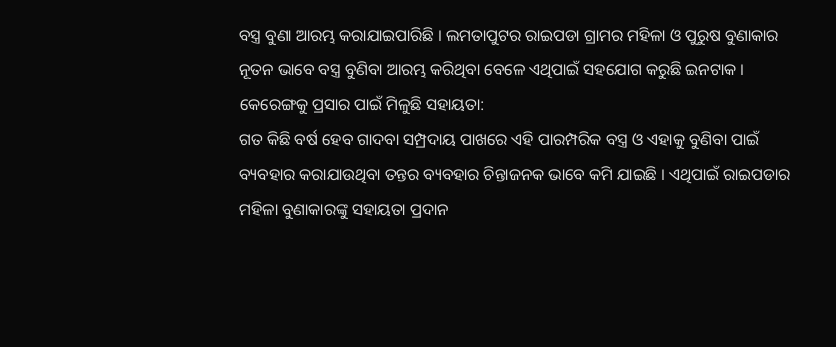ବସ୍ତ୍ର ବୁଣା ଆରମ୍ଭ କରାଯାଇପାରିଛି । ଲମତାପୁଟର ରାଇପଡା ଗ୍ରାମର ମହିଳା ଓ ପୁରୁଷ ବୁଣାକାର ନୂତନ ଭାବେ ବସ୍ତ୍ର ବୁଣିବା ଆରମ୍ଭ କରିଥିବା ବେଳେ ଏଥିପାଇଁ ସହଯୋଗ କରୁଛି ଇନଟାକ ।
କେରେଙ୍ଗକୁ ପ୍ରସାର ପାଇଁ ମିଳୁଛି ସହାୟତା:
ଗତ କିଛି ବର୍ଷ ହେବ ଗାଦବା ସମ୍ପ୍ରଦାୟ ପାଖରେ ଏହି ପାରମ୍ପରିକ ବସ୍ତ୍ର ଓ ଏହାକୁ ବୁଣିବା ପାଇଁ ବ୍ୟବହାର କରାଯାଉଥିବା ତନ୍ତର ବ୍ୟବହାର ଚିନ୍ତାଜନକ ଭାବେ କମି ଯାଇଛି । ଏଥିପାଇଁ ରାଇପଡାର ମହିଳା ବୁଣାକାରଙ୍କୁ ସହାୟତା ପ୍ରଦାନ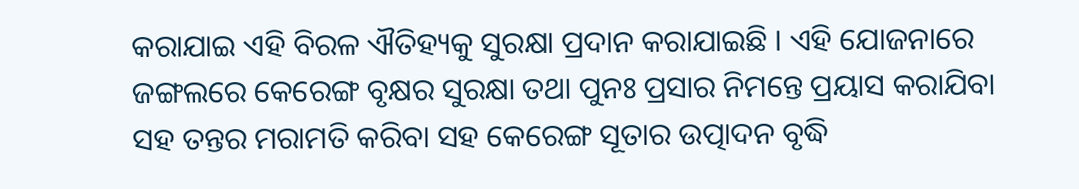କରାଯାଇ ଏହି ବିରଳ ଐତିହ୍ୟକୁ ସୁରକ୍ଷା ପ୍ରଦାନ କରାଯାଇଛି । ଏହି ଯୋଜନାରେ ଜଙ୍ଗଲରେ କେରେଙ୍ଗ ବୃକ୍ଷର ସୁରକ୍ଷା ତଥା ପୁନଃ ପ୍ରସାର ନିମନ୍ତେ ପ୍ରୟାସ କରାଯିବା ସହ ତନ୍ତର ମରାମତି କରିବା ସହ କେରେଙ୍ଗ ସୂତାର ଉତ୍ପାଦନ ବୃଦ୍ଧି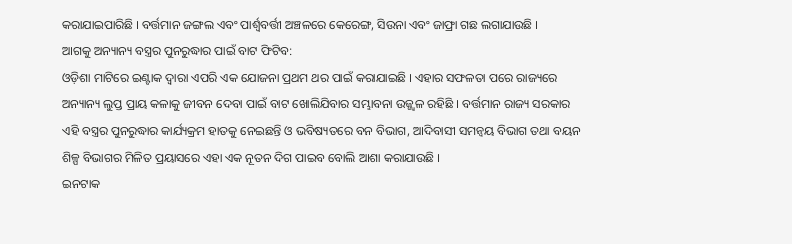କରାଯାଇପାରିଛି । ବର୍ତ୍ତମାନ ଜଙ୍ଗଲ ଏବଂ ପାର୍ଶ୍ବବର୍ତ୍ତୀ ଅଞ୍ଚଳରେ କେରେଙ୍ଗ, ସିଉନା ଏବଂ ଜାଫ୍ରା ଗଛ ଲଗାଯାଉଛି ।
ଆଗକୁ ଅନ୍ୟାନ୍ୟ ବସ୍ତ୍ରର ପୁନରୁଦ୍ଧାର ପାଇଁ ବାଟ ଫିଟିବ:
ଓଡ଼ିଶା ମାଟିରେ ଇଣ୍ଟାକ ଦ୍ଵାରା ଏପରି ଏକ ଯୋଜନା ପ୍ରଥମ ଥର ପାଇଁ କରାଯାଇଛି । ଏହାର ସଫଳତା ପରେ ରାଜ୍ୟରେ ଅନ୍ୟାନ୍ୟ ଲୁପ୍ତ ପ୍ରାୟ କଳାକୁ ଜୀବନ ଦେବା ପାଇଁ ବାଟ ଖୋଲିଯିବାର ସମ୍ଭାବନା ଉଜ୍ଜ୍ବଳ ରହିଛି । ବର୍ତ୍ତମାନ ରାଜ୍ୟ ସରକାର ଏହି ବସ୍ତ୍ରର ପୁନରୁଦ୍ଧାର କାର୍ଯ୍ୟକ୍ରମ ହାତକୁ ନେଇଛନ୍ତି ଓ ଭବିଷ୍ୟତରେ ବନ ବିଭାଗ, ଆଦିବାସୀ ସମନ୍ୱୟ ବିଭାଗ ତଥା ବୟନ ଶିଳ୍ପ ବିଭାଗର ମିଳିତ ପ୍ରୟାସରେ ଏହା ଏକ ନୂତନ ଦିଗ ପାଇବ ବୋଲି ଆଶା କରାଯାଉଛି ।
ଇନଟାକ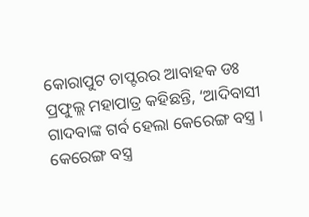କୋରାପୁଟ ଚାପ୍ଟରର ଆବାହକ ଡଃ ପ୍ରଫୁଲ୍ଲ ମହାପାତ୍ର କହିଛନ୍ତି, ‘ଆଦିବାସୀ ଗାଦବାଙ୍କ ଗର୍ବ ହେଲା କେରେଙ୍ଗ ବସ୍ତ୍ର । କେରେଙ୍ଗ ବସ୍ତ୍ର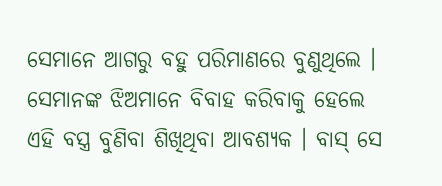ସେମାନେ ଆଗରୁ ବହୁ ପରିମାଣରେ ବୁଣୁଥିଲେ । ସେମାନଙ୍କ ଝିଅମାନେ ବିବାହ କରିବାକୁ ହେଲେ ଏହି ବସ୍ତ୍ର ବୁଣିବା ଶିଖିଥିବା ଆବଶ୍ୟକ । ବାସ୍ ସେ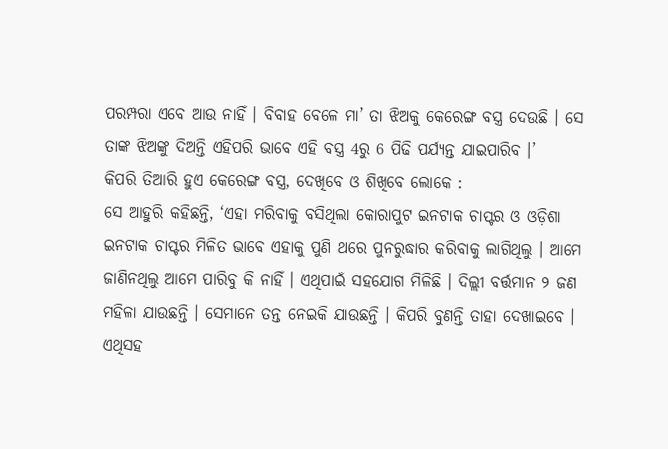ପରମ୍ପରା ଏବେ ଆଉ ନାହିଁ । ବିବାହ ବେଳେ ମା’ ତା ଝିଅକୁ କେରେଙ୍ଗ ବସ୍ତ୍ର ଦେଉଛି । ସେ ତାଙ୍କ ଝିଅଙ୍କୁ ଦିଅନ୍ତି ଏହିପରି ଭାବେ ଏହି ବସ୍ତ୍ର 4ରୁ 6 ପିଢି ପର୍ଯ୍ୟନ୍ତ ଯାଇପାରିବ ।’
କିପରି ତିଆରି ହୁଏ କେରେଙ୍ଗ ବସ୍ତ୍ର, ଦେଖିବେ ଓ ଶିଖିବେ ଲୋକେ :
ସେ ଆହୁରି କହିଛନ୍ତି, ‘ଏହା ମରିବାକୁ ବସିଥିଲା କୋରାପୁଟ ଇନଟାକ ଚାପ୍ଟର ଓ ଓଡ଼ିଶା ଇନଟାକ ଚାପ୍ଟର ମିଳିତ ଭାବେ ଏହାକୁ ପୁଣି ଥରେ ପୁନରୁଦ୍ଧାର କରିବାକୁ ଲାଗିଥିଲୁ । ଆମେ ଜାଣିନଥିଲୁ ଆମେ ପାରିବୁ କି ନାହିଁ । ଏଥିପାଇଁ ସହଯୋଗ ମିଳିଛି । ଦିଲ୍ଲୀ ବର୍ତ୍ତମାନ ୨ ଜଣ ମହିଳା ଯାଉଛନ୍ତି । ସେମାନେ ତନ୍ତ ନେଇକି ଯାଉଛନ୍ତି । କିପରି ବୁଣନ୍ତି ତାହା ଦେଖାଇବେ । ଏଥିସହ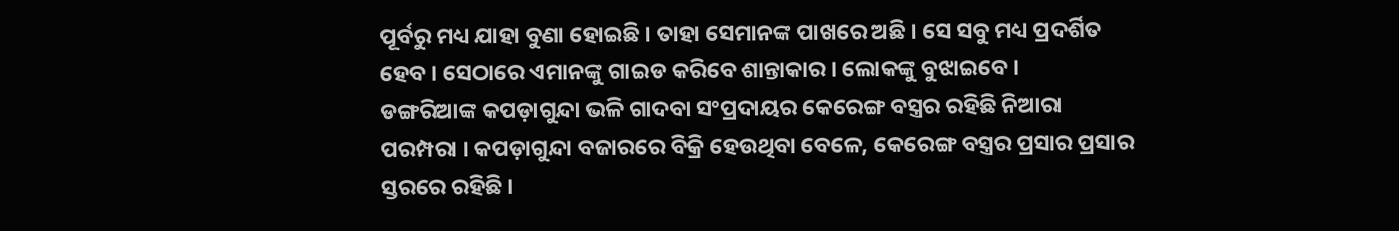ପୂର୍ବରୁ ମଧ୍ୟ ଯାହା ବୁଣା ହୋଇଛି । ତାହା ସେମାନଙ୍କ ପାଖରେ ଅଛି । ସେ ସବୁ ମଧ୍ୟ ପ୍ରଦର୍ଶିତ ହେବ । ସେଠାରେ ଏମାନଙ୍କୁ ଗାଇଡ କରିବେ ଶାନ୍ତାକାର । ଲୋକଙ୍କୁ ବୁଝାଇବେ ।
ଡଙ୍ଗରିଆଙ୍କ କପଡ଼ାଗୁନ୍ଦା ଭଳି ଗାଦବା ସଂପ୍ରଦାୟର କେରେଙ୍ଗ ବସ୍ତ୍ରର ରହିଛି ନିଆରା ପରମ୍ପରା । କପଡ଼ାଗୁନ୍ଦା ବଜାରରେ ବିକ୍ରି ହେଉଥିବା ବେଳେ, କେରେଙ୍ଗ ବସ୍ତ୍ରର ପ୍ରସାର ପ୍ରସାର ସ୍ତରରେ ରହିଛି ।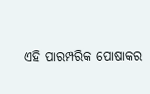ଏହି ପାରମ୍ପରିକ ପୋଷାକର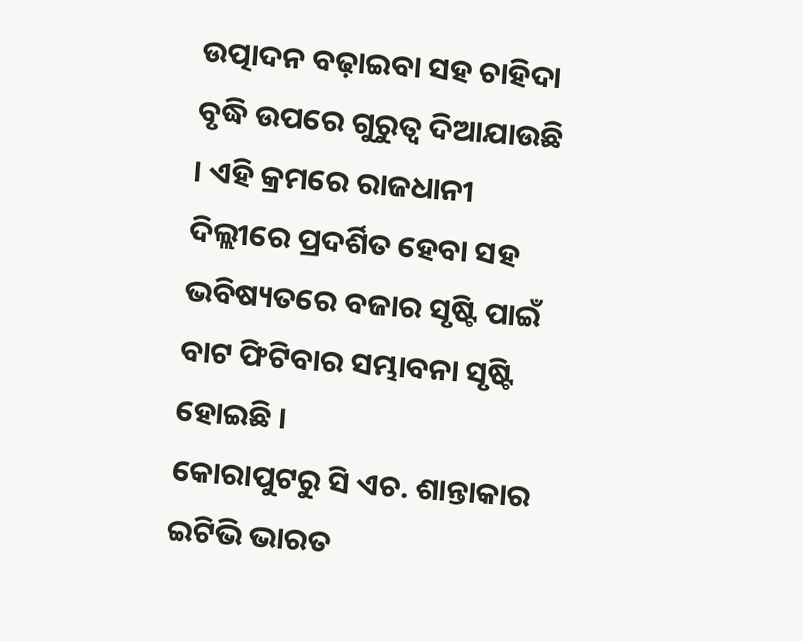ଉତ୍ପାଦନ ବଢ଼ାଇବା ସହ ଚାହିଦା ବୃଦ୍ଧି ଉପରେ ଗୁରୁତ୍ବ ଦିଆଯାଉଛି । ଏହି କ୍ରମରେ ରାଜଧାନୀ ଦିଲ୍ଲୀରେ ପ୍ରଦର୍ଶିତ ହେବା ସହ ଭବିଷ୍ୟତରେ ବଜାର ସୃଷ୍ଟି ପାଇଁ ବାଟ ଫିଟିବାର ସମ୍ଭାବନା ସୃଷ୍ଟି ହୋଇଛି ।
କୋରାପୁଟରୁ ସି ଏଚ. ଶାନ୍ତାକାର ଇଟିଭି ଭାରତ